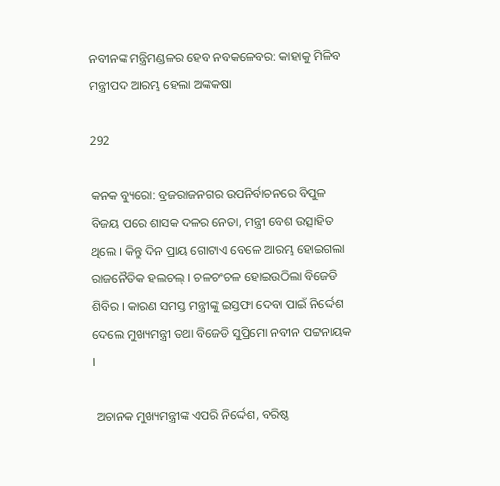ନବୀନଙ୍କ ମନ୍ତ୍ରିମଣ୍ଡଳର ହେବ ନବକଳେବର: କାହାକୁ ମିଳିବ ମନ୍ତ୍ରୀପଦ ଆରମ୍ଭ ହେଲା ଅଙ୍କକଷା

292

କନକ ବ୍ୟୁରୋ: ବ୍ରଜରାଜନଗର ଉପନିର୍ବାଚନରେ ବିପୁଳ ବିଜୟ ପରେ ଶାସକ ଦଳର ନେତା, ମନ୍ତ୍ରୀ ବେଶ ଉତ୍ସାହିତ ଥିଲେ । କିନ୍ତୁ ଦିନ ପ୍ରାୟ ଗୋଟାଏ ବେଳେ ଆରମ୍ଭ ହୋଇଗଲା ରାଜନୈତିକ ହଲଚଲ୍ । ଚଳଚଂଚଳ ହୋଇଉଠିଲା ବିଜେଡି ଶିବିର । କାରଣ ସମସ୍ତ ମନ୍ତ୍ରୀଙ୍କୁ ଇସ୍ତଫା ଦେବା ପାଇଁ ନିର୍ଦ୍ଦେଶ ଦେଲେ ମୁଖ୍ୟମନ୍ତ୍ରୀ ତଥା ବିଜେଡି ସୁପ୍ରିମୋ ନବୀନ ପଟ୍ଟନାୟକ ।

 ଅଚାନକ ମୁଖ୍ୟମନ୍ତ୍ରୀଙ୍କ ଏପରି ନିର୍ଦ୍ଦେଶ, ବରିଷ୍ଠ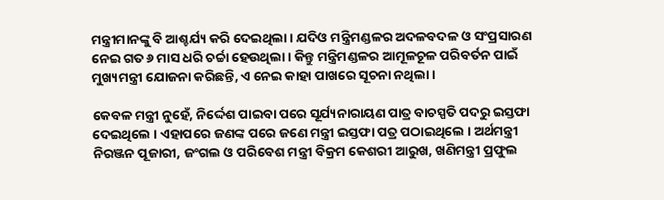ମନ୍ତ୍ରୀମାନଙ୍କୁ ବି ଆଶ୍ଚର୍ଯ୍ୟ କରି ଦେଇଥିଲା । ଯଦିଓ ମନ୍ତ୍ରିମଣ୍ଡଳର ଅଦଳବଦଳ ଓ ସଂପ୍ରସାରଣ ନେଇ ଗତ ୬ ମାସ ଧରି ଚର୍ଚ୍ଚା ହେଉଥିଲା । କିନ୍ତୁ ମନ୍ତ୍ରିମଣ୍ଡଳର ଆମୂଳଚୂଳ ପରିବର୍ତନ ପାଇଁ ମୁଖ୍ୟମନ୍ତ୍ରୀ ଯୋଜନା କରିଛନ୍ତି, ଏ ନେଇ କାହା ପାଖରେ ସୂଚନା ନଥିଲା ।

କେବଳ ମନ୍ତ୍ରୀ ନୁହେଁ, ନିର୍ଦ୍ଦେଶ ପାଇବା ପରେ ସୂର୍ଯ୍ୟନାରାୟଣ ପାତ୍ର ବାଚସ୍ପତି ପଦରୁ ଇସ୍ତଫା ଦେଇଥିଲେ । ଏହାପରେ ଜଣଙ୍କ ପରେ ଜଣେ ମନ୍ତ୍ରୀ ଇସ୍ତଫା ପତ୍ର ପଠାଇଥିଲେ । ଅର୍ଥମନ୍ତ୍ରୀ ନିରଞ୍ଜନ ପୂଜାରୀ, ଜଂଗଲ ଓ ପରିବେଶ ମନ୍ତ୍ରୀ ବିକ୍ରମ କେଶରୀ ଆରୁଖ, ଖଣିମନ୍ତ୍ରୀ ପ୍ରଫୁଲ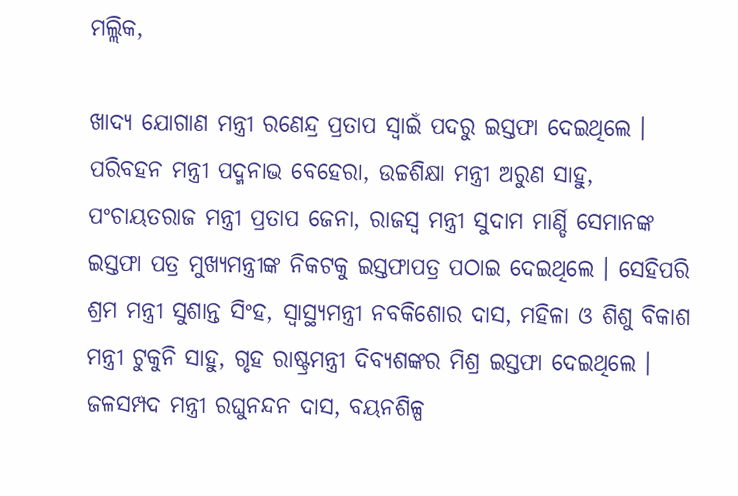ମଲ୍ଲିକ,

ଖାଦ୍ୟ ଯୋଗାଣ ମନ୍ତ୍ରୀ ରଣେନ୍ଦ୍ର ପ୍ରତାପ ସ୍ୱାଇଁ ପଦରୁ ଇସ୍ତଫା ଦେଇଥିଲେ । ପରିବହନ ମନ୍ତ୍ରୀ ପଦ୍ମନାଭ ବେହେରା, ଉଚ୍ଚଶିକ୍ଷା ମନ୍ତ୍ରୀ ଅରୁଣ ସାହୁ, ପଂଚାୟତରାଜ ମନ୍ତ୍ରୀ ପ୍ରତାପ ଜେନା, ରାଜସ୍ୱ ମନ୍ତ୍ରୀ ସୁଦାମ ମାର୍ଣ୍ଡି ସେମାନଙ୍କ ଇସ୍ତଫା ପତ୍ର ମୁଖ୍ୟମନ୍ତ୍ରୀଙ୍କ ନିକଟକୁ ଇସ୍ତଫାପତ୍ର ପଠାଇ ଦେଇଥିଲେ । ସେହିପରି ଶ୍ରମ ମନ୍ତ୍ରୀ ସୁଶାନ୍ତ ସିଂହ, ସ୍ୱାସ୍ଥ୍ୟମନ୍ତ୍ରୀ ନବକିଶୋର ଦାସ, ମହିଳା ଓ ଶିଶୁ ବିକାଶ ମନ୍ତ୍ରୀ ଟୁକୁନି ସାହୁ, ଗୃହ ରାଷ୍ଟ୍ରମନ୍ତ୍ରୀ ଦିବ୍ୟଶଙ୍କର ମିଶ୍ର ଇସ୍ତଫା ଦେଇଥିଲେ । ଜଳସମ୍ପଦ ମନ୍ତ୍ରୀ ରଘୁନନ୍ଦନ ଦାସ, ବୟନଶିଳ୍ପ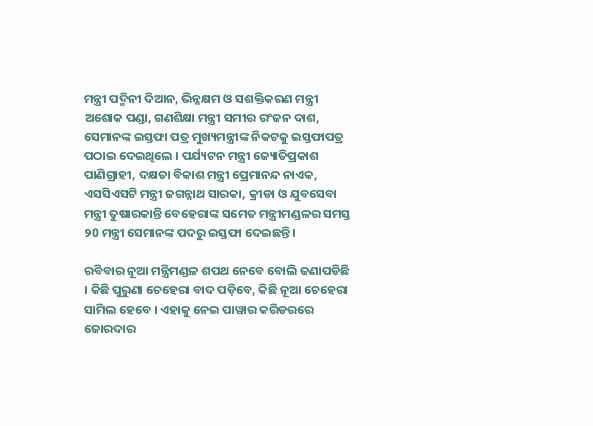ମନ୍ତ୍ରୀ ପଦ୍ମିନୀ ଦିଆନ, ଭିନ୍ନକ୍ଷମ ଓ ସଶକ୍ତିକରଣ ମନ୍ତ୍ରୀ ଅଶୋକ ପଣ୍ଡା, ଗଣଶିକ୍ଷା ମନ୍ତ୍ରୀ ସମୀର ରଂଜନ ଦାଶ, ସେମାନଙ୍କ ଇସ୍ତଫା ପତ୍ର ମୁଖ୍ୟମନ୍ତ୍ରୀଙ୍କ ନିକଟକୁ ଇସ୍ତଫାପତ୍ର ପଠାଇ ଦେଇଥିଲେ । ପର୍ଯ୍ୟଟନ ମନ୍ତ୍ରୀ ଜ୍ୟୋତିପ୍ରକାଶ ପାଣିଗ୍ରାହୀ, ଦକ୍ଷତା ବିକାଶ ମନ୍ତ୍ରୀ ପ୍ରେମାନନ୍ଦ ନାଏକ, ଏସସିଏସଟି ମନ୍ତ୍ରୀ ଜଗନ୍ନାଥ ସାରକା, କ୍ରୀଡା ଓ ଯୁବସେବା ମନ୍ତ୍ରୀ ତୁଷାରକାନ୍ତି ବେହେରାଙ୍କ ସମେତ ମନ୍ତ୍ରୀମଣ୍ଡଳର ସମସ୍ତ ୨0 ମନ୍ତ୍ରୀ ସେମାନଙ୍କ ପଦରୁ ଇସ୍ତଫା ଦେଇଛନ୍ତି ।

ରବିବାର ନୂଆ ମନ୍ତ୍ରିମଣ୍ଡଳ ଶପଥ ନେବେ ବୋଲି ଜଣାପଡିଛି । କିଛି ପୁରୁଣା ଚେହେରା ବାଦ ପଡ଼ିବେ, କିଛି ନୂଆ ଚେହେରା ସାମିଲ ହେବେ । ଏହାକୁ ନେଇ ପାୱାର କରିଡରରେ ଜୋରଦାର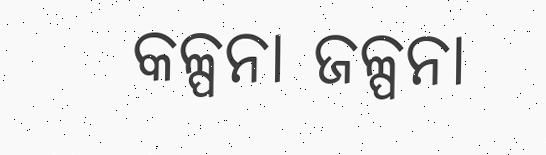କଳ୍ପନା ଜଳ୍ପନା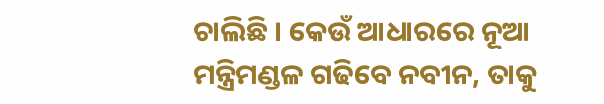ଚାଲିଛି । କେଉଁ ଆଧାରରେ ନୂଆ ମନ୍ତ୍ରିମଣ୍ଡଳ ଗଢିବେ ନବୀନ, ତାକୁ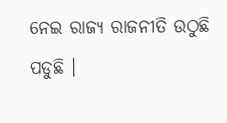ନେଇ ରାଜ୍ୟ ରାଜନୀତି ଉଠୁଛି ପଡୁଛି ।